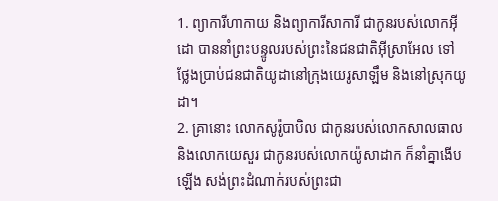1. ព្យាការីហាកាយ និងព្យាការីសាការី ជាកូនរបស់លោកអ៊ីដោ បាននាំព្រះបន្ទូលរបស់ព្រះនៃជនជាតិអ៊ីស្រាអែល ទៅថ្លែងប្រាប់ជនជាតិយូដានៅក្រុងយេរូសាឡឹម និងនៅស្រុកយូដា។
2. គ្រានោះ លោកសូរ៉ូបាបិល ជាកូនរបស់លោកសាលធាល និងលោកយេសួរ ជាកូនរបស់លោកយ៉ូសាដាក ក៏នាំគ្នាងើបឡើង សង់ព្រះដំណាក់របស់ព្រះជា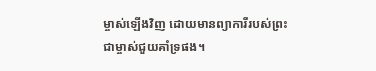ម្ចាស់ឡើងវិញ ដោយមានព្យាការីរបស់ព្រះជាម្ចាស់ជួយគាំទ្រផង។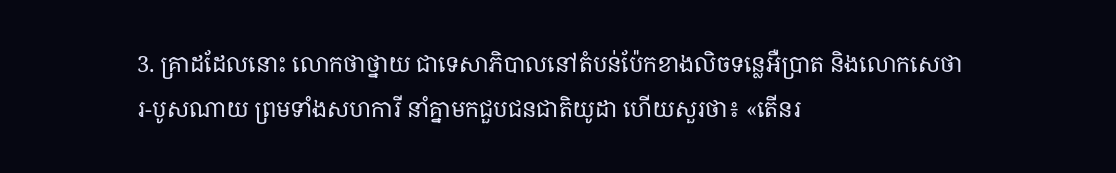3. គ្រាដដែលនោះ លោកថាថ្នាយ ជាទេសាភិបាលនៅតំបន់ប៉ែកខាងលិចទន្លេអឺប្រាត និងលោកសេថារ-បូសណាយ ព្រមទាំងសហការី នាំគ្នាមកជួបជនជាតិយូដា ហើយសួរថា៖ «តើនរ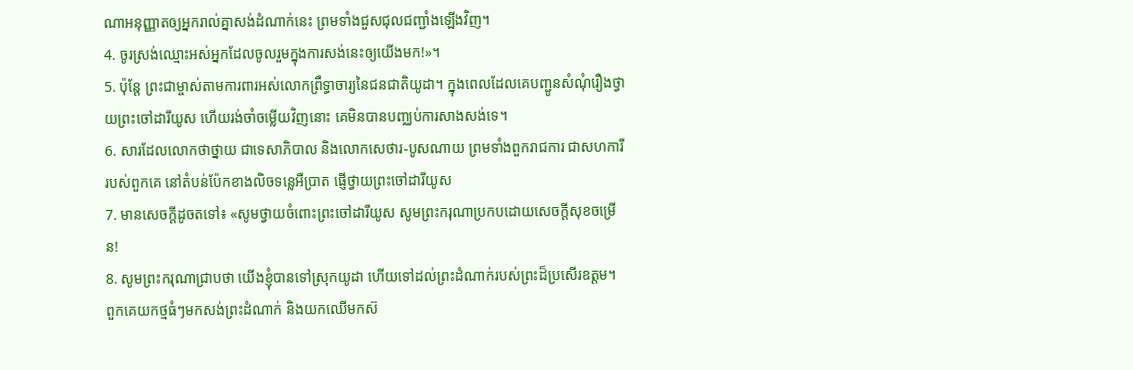ណាអនុញ្ញាតឲ្យអ្នករាល់គ្នាសង់ដំណាក់នេះ ព្រមទាំងជួសជុលជញ្ជាំងឡើងវិញ។
4. ចូរស្រង់ឈ្មោះអស់អ្នកដែលចូលរួមក្នុងការសង់នេះឲ្យយើងមក!»។
5. ប៉ុន្តែ ព្រះជាម្ចាស់តាមការពារអស់លោកព្រឹទ្ធាចារ្យនៃជនជាតិយូដា។ ក្នុងពេលដែលគេបញ្ជូនសំណុំរឿងថ្វាយព្រះចៅដារីយូស ហើយរង់ចាំចម្លើយវិញនោះ គេមិនបានបញ្ឈប់ការសាងសង់ទេ។
6. សារដែលលោកថាថ្នាយ ជាទេសាភិបាល និងលោកសេថារ-បូសណាយ ព្រមទាំងពួករាជការ ជាសហការីរបស់ពួកគេ នៅតំបន់ប៉ែកខាងលិចទន្លេអឺប្រាត ផ្ញើថ្វាយព្រះចៅដារីយូស
7. មានសេចក្ដីដូចតទៅ៖ «សូមថ្វាយចំពោះព្រះចៅដារីយូស សូមព្រះករុណាប្រកបដោយសេចក្ដីសុខចម្រើន!
8. សូមព្រះករុណាជ្រាបថា យើងខ្ញុំបានទៅស្រុកយូដា ហើយទៅដល់ព្រះដំណាក់របស់ព្រះដ៏ប្រសើរឧត្ដម។ ពួកគេយកថ្មធំៗមកសង់ព្រះដំណាក់ និងយកឈើមកស៊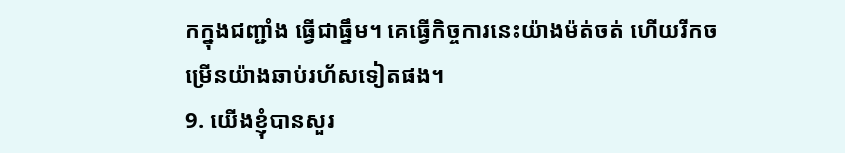កក្នុងជញ្ជាំង ធ្វើជាធ្នឹម។ គេធ្វើកិច្ចការនេះយ៉ាងម៉ត់ចត់ ហើយរីកចម្រើនយ៉ាងឆាប់រហ័សទៀតផង។
9. យើងខ្ញុំបានសួរ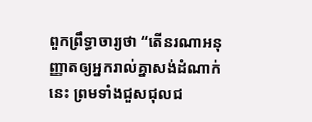ពួកព្រឹទ្ធាចារ្យថា “តើនរណាអនុញ្ញាតឲ្យអ្នករាល់គ្នាសង់ដំណាក់នេះ ព្រមទាំងជួសជុលជ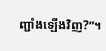ញ្ជាំងឡើងវិញ?”។